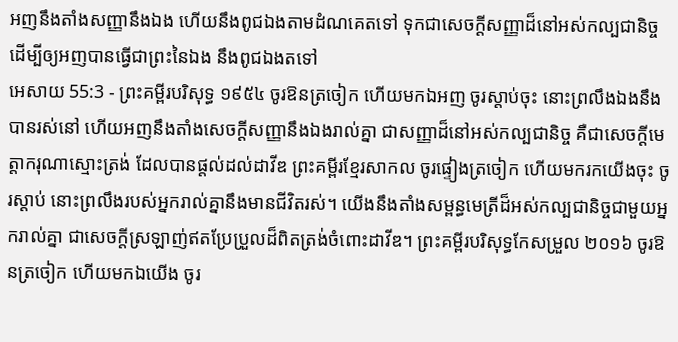អញនឹងតាំងសញ្ញានឹងឯង ហើយនឹងពូជឯងតាមដំណគេតទៅ ទុកជាសេចក្ដីសញ្ញាដ៏នៅអស់កល្បជានិច្ច ដើម្បីឲ្យអញបានធ្វើជាព្រះនៃឯង នឹងពូជឯងតទៅ
អេសាយ 55:3 - ព្រះគម្ពីរបរិសុទ្ធ ១៩៥៤ ចូរឱនត្រចៀក ហើយមកឯអញ ចូរស្តាប់ចុះ នោះព្រលឹងឯងនឹងបានរស់នៅ ហើយអញនឹងតាំងសេចក្ដីសញ្ញានឹងឯងរាល់គ្នា ជាសញ្ញាដ៏នៅអស់កល្បជានិច្ច គឺជាសេចក្ដីមេត្តាករុណាស្មោះត្រង់ ដែលបានផ្តល់ដល់ដាវីឌ ព្រះគម្ពីរខ្មែរសាកល ចូរផ្ទៀងត្រចៀក ហើយមករកយើងចុះ ចូរស្ដាប់ នោះព្រលឹងរបស់អ្នករាល់គ្នានឹងមានជីវិតរស់។ យើងនឹងតាំងសម្ពន្ធមេត្រីដ៏អស់កល្បជានិច្ចជាមួយអ្នករាល់គ្នា ជាសេចក្ដីស្រឡាញ់ឥតប្រែប្រួលដ៏ពិតត្រង់ចំពោះដាវីឌ។ ព្រះគម្ពីរបរិសុទ្ធកែសម្រួល ២០១៦ ចូរឱនត្រចៀក ហើយមកឯយើង ចូរ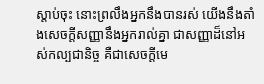ស្តាប់ចុះ នោះព្រលឹងអ្នកនឹងបានរស់ យើងនឹងតាំងសេចក្ដីសញ្ញានឹងអ្នករាល់គ្នា ជាសញ្ញាដ៏នៅអស់កល្បជានិច្ច គឺជាសេចក្ដីមេ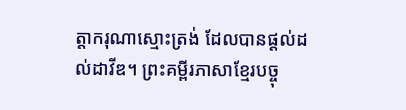ត្តាករុណាស្មោះត្រង់ ដែលបានផ្តល់ដល់ដាវីឌ។ ព្រះគម្ពីរភាសាខ្មែរបច្ចុ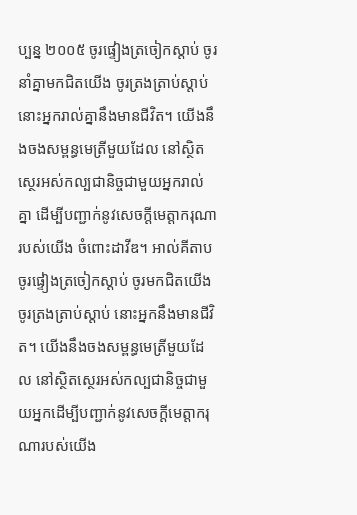ប្បន្ន ២០០៥ ចូរផ្ទៀងត្រចៀកស្ដាប់ ចូរនាំគ្នាមកជិតយើង ចូរត្រងត្រាប់ស្ដាប់ នោះអ្នករាល់គ្នានឹងមានជីវិត។ យើងនឹងចងសម្ពន្ធមេត្រីមួយដែល នៅស្ថិតស្ថេរអស់កល្បជានិច្ចជាមួយអ្នករាល់គ្នា ដើម្បីបញ្ជាក់នូវសេចក្ដីមេត្តាករុណារបស់យើង ចំពោះដាវីឌ។ អាល់គីតាប ចូរផ្ទៀងត្រចៀកស្ដាប់ ចូរមកជិតយើង ចូរត្រងត្រាប់ស្ដាប់ នោះអ្នកនឹងមានជីវិត។ យើងនឹងចងសម្ពន្ធមេត្រីមួយដែល នៅស្ថិតស្ថេរអស់កល្បជានិច្ចជាមួយអ្នកដើម្បីបញ្ជាក់នូវសេចក្ដីមេត្តាករុណារបស់យើង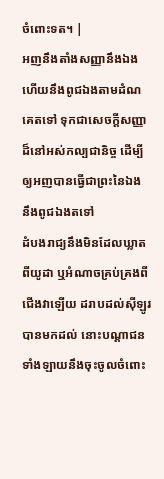ចំពោះទត។ |
អញនឹងតាំងសញ្ញានឹងឯង ហើយនឹងពូជឯងតាមដំណគេតទៅ ទុកជាសេចក្ដីសញ្ញាដ៏នៅអស់កល្បជានិច្ច ដើម្បីឲ្យអញបានធ្វើជាព្រះនៃឯង នឹងពូជឯងតទៅ
ដំបងរាជ្យនឹងមិនដែលឃ្លាតពីយូដា ឬអំណាចគ្រប់គ្រងពីជើងវាឡើយ ដរាបដល់ស៊ីឡូរបានមកដល់ នោះបណ្តាជនទាំងឡាយនឹងចុះចូលចំពោះ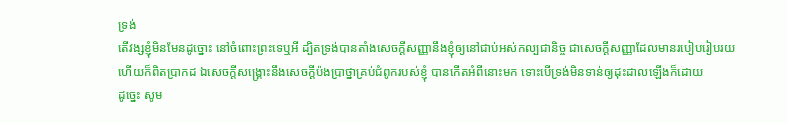ទ្រង់
តើវង្សខ្ញុំមិនមែនដូច្នោះ នៅចំពោះព្រះទេឬអី ដ្បិតទ្រង់បានតាំងសេចក្ដីសញ្ញានឹងខ្ញុំឲ្យនៅជាប់អស់កល្បជានិច្ច ជាសេចក្ដីសញ្ញាដែលមានរបៀបរៀបរយ ហើយក៏ពិតប្រាកដ ឯសេចក្ដីសង្គ្រោះនឹងសេចក្ដីប៉ងប្រាថ្នាគ្រប់ជំពូករបស់ខ្ញុំ បានកើតអំពីនោះមក ទោះបើទ្រង់មិនទាន់ឲ្យដុះដាលឡើងក៏ដោយ
ដូច្នេះ សូម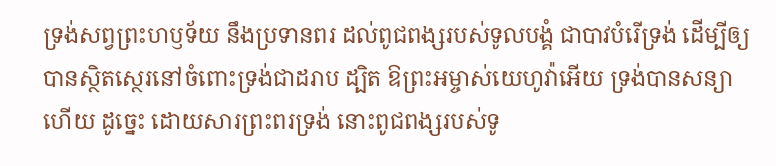ទ្រង់សព្វព្រះហឫទ័យ នឹងប្រទានពរ ដល់ពូជពង្សរបស់ទូលបង្គំ ជាបាវបំរើទ្រង់ ដើម្បីឲ្យបានស្ថិតស្ថេរនៅចំពោះទ្រង់ជាដរាប ដ្បិត ឱព្រះអម្ចាស់យេហូវ៉ាអើយ ទ្រង់បានសន្យាហើយ ដូច្នេះ ដោយសារព្រះពរទ្រង់ នោះពូជពង្សរបស់ទូ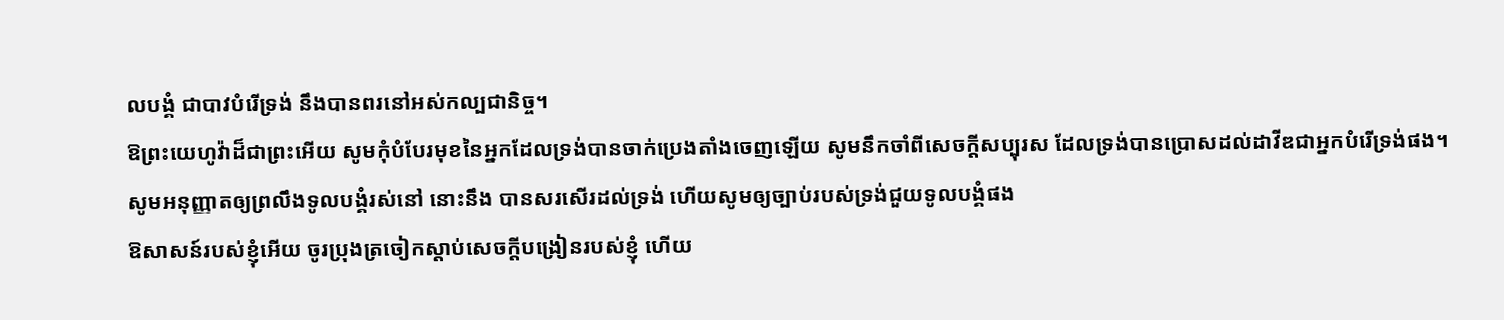លបង្គំ ជាបាវបំរើទ្រង់ នឹងបានពរនៅអស់កល្បជានិច្ច។
ឱព្រះយេហូវ៉ាដ៏ជាព្រះអើយ សូមកុំបំបែរមុខនៃអ្នកដែលទ្រង់បានចាក់ប្រេងតាំងចេញឡើយ សូមនឹកចាំពីសេចក្ដីសប្បុរស ដែលទ្រង់បានប្រោសដល់ដាវីឌជាអ្នកបំរើទ្រង់ផង។
សូមអនុញ្ញាតឲ្យព្រលឹងទូលបង្គំរស់នៅ នោះនឹង បានសរសើរដល់ទ្រង់ ហើយសូមឲ្យច្បាប់របស់ទ្រង់ជួយទូលបង្គំផង
ឱសាសន៍របស់ខ្ញុំអើយ ចូរប្រុងត្រចៀកស្តាប់សេចក្ដីបង្រៀនរបស់ខ្ញុំ ហើយ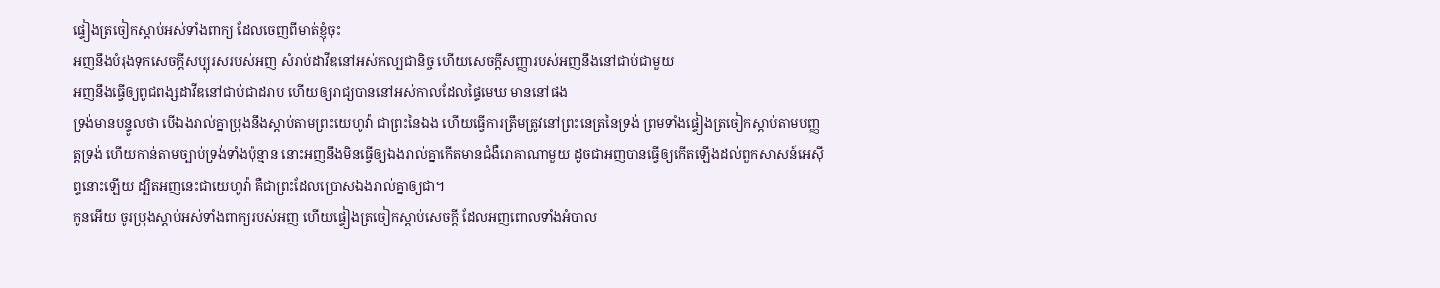ផ្ទៀងត្រចៀកស្តាប់អស់ទាំងពាក្យ ដែលចេញពីមាត់ខ្ញុំចុះ
អញនឹងបំរុងទុកសេចក្ដីសប្បុរសរបស់អញ សំរាប់ដាវីឌនៅអស់កល្បជានិច្ច ហើយសេចក្ដីសញ្ញារបស់អញនឹងនៅជាប់ជាមួយ
អញនឹងធ្វើឲ្យពូជពង្សដាវីឌនៅជាប់ជាដរាប ហើយឲ្យរាជ្យបាននៅអស់កាលដែលផ្ទៃមេឃ មាននៅផង
ទ្រង់មានបន្ទូលថា បើឯងរាល់គ្នាប្រុងនឹងស្តាប់តាមព្រះយេហូវ៉ា ជាព្រះនៃឯង ហើយធ្វើការត្រឹមត្រូវនៅព្រះនេត្រនៃទ្រង់ ព្រមទាំងផ្ទៀងត្រចៀកស្តាប់តាមបញ្ញត្តទ្រង់ ហើយកាន់តាមច្បាប់ទ្រង់ទាំងប៉ុន្មាន នោះអញនឹងមិនធ្វើឲ្យឯងរាល់គ្នាកើតមានជំងឺរោគាណាមួយ ដូចជាអញបានធ្វើឲ្យកើតឡើងដល់ពួកសាសន៍អេស៊ីព្ទនោះឡើយ ដ្បិតអញនេះជាយេហូវ៉ា គឺជាព្រះដែលប្រោសឯងរាល់គ្នាឲ្យជា។
កូនអើយ ចូរប្រុងស្តាប់អស់ទាំងពាក្យរបស់អញ ហើយផ្ទៀងត្រចៀកស្តាប់សេចក្ដី ដែលអញពោលទាំងអំបាល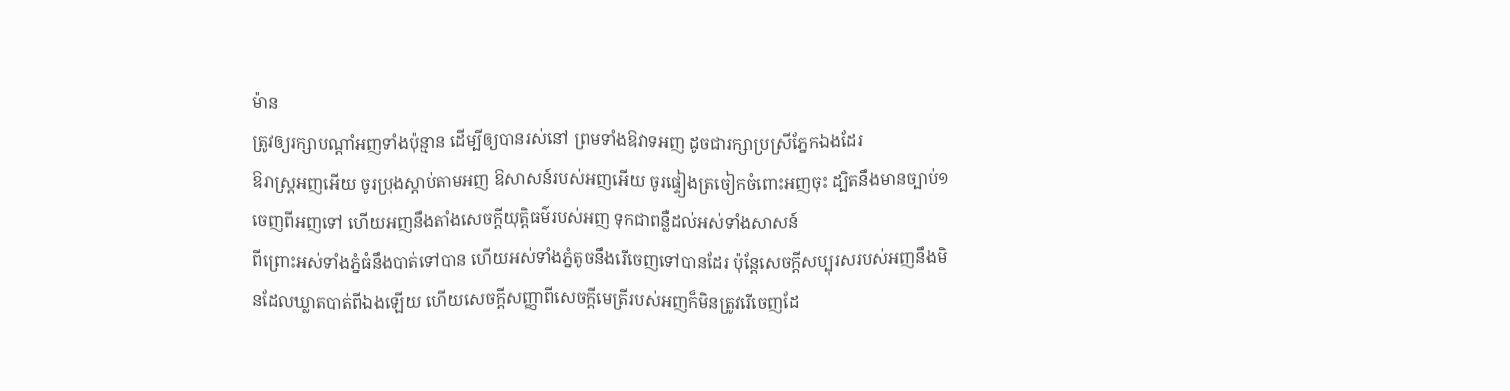ម៉ាន
ត្រូវឲ្យរក្សាបណ្តាំអញទាំងប៉ុន្មាន ដើម្បីឲ្យបានរស់នៅ ព្រមទាំងឱវាទអញ ដូចជារក្សាប្រស្រីភ្នែកឯងដែរ
ឱរាស្ត្រអញអើយ ចូរប្រុងស្តាប់តាមអញ ឱសាសន៍របស់អញអើយ ចូរផ្ទៀងត្រចៀកចំពោះអញចុះ ដ្បិតនឹងមានច្បាប់១ចេញពីអញទៅ ហើយអញនឹងតាំងសេចក្ដីយុត្តិធម៌របស់អញ ទុកជាពន្លឺដល់អស់ទាំងសាសន៍
ពីព្រោះអស់ទាំងភ្នំធំនឹងបាត់ទៅបាន ហើយអស់ទាំងភ្នំតូចនឹងរើចេញទៅបានដែរ ប៉ុន្តែសេចក្ដីសប្បុរសរបស់អញនឹងមិនដែលឃ្លាតបាត់ពីឯងឡើយ ហើយសេចក្ដីសញ្ញាពីសេចក្ដីមេត្រីរបស់អញក៏មិនត្រូវរើចេញដែ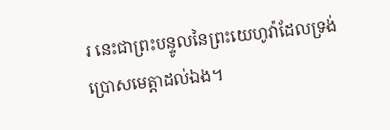រ នេះជាព្រះបន្ទូលនៃព្រះយេហូវ៉ាដែលទ្រង់ប្រោសមេត្តាដល់ឯង។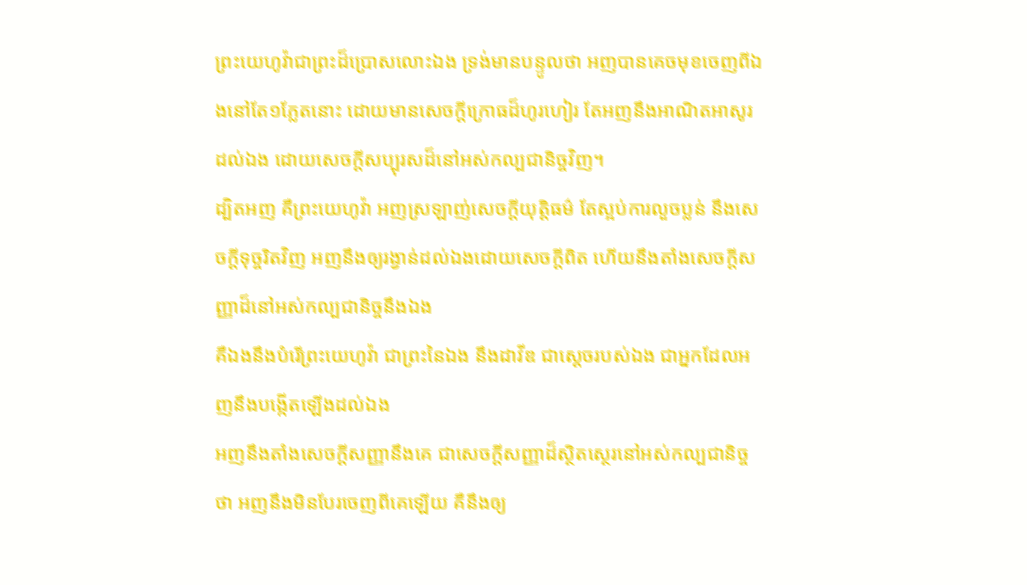ព្រះយេហូវ៉ាជាព្រះដ៏ប្រោសលោះឯង ទ្រង់មានបន្ទូលថា អញបានគេចមុខចេញពីឯងនៅតែ១ភ្លែតនោះ ដោយមានសេចក្ដីក្រោធដ៏ហូរហៀរ តែអញនឹងអាណិតអាសូរដល់ឯង ដោយសេចក្ដីសប្បុរសដ៏នៅអស់កល្បជានិច្ចវិញ។
ដ្បិតអញ គឺព្រះយេហូវ៉ា អញស្រឡាញ់សេចក្ដីយុត្តិធម៌ តែស្អប់ការលួចប្លន់ នឹងសេចក្ដីទុច្ចរិតវិញ អញនឹងឲ្យរង្វាន់ដល់ឯងដោយសេចក្ដីពិត ហើយនឹងតាំងសេចក្ដីសញ្ញាដ៏នៅអស់កល្បជានិច្ចនឹងឯង
គឺឯងនឹងបំរើព្រះយេហូវ៉ា ជាព្រះនៃឯង នឹងដាវីឌ ជាស្តេចរបស់ឯង ជាអ្នកដែលអញនឹងបង្កើតឡើងដល់ឯង
អញនឹងតាំងសេចក្ដីសញ្ញានឹងគេ ជាសេចក្ដីសញ្ញាដ៏ស្ថិតស្ថេរនៅអស់កល្បជានិច្ចថា អញនឹងមិនបែរចេញពីគេឡើយ គឺនឹងឲ្យ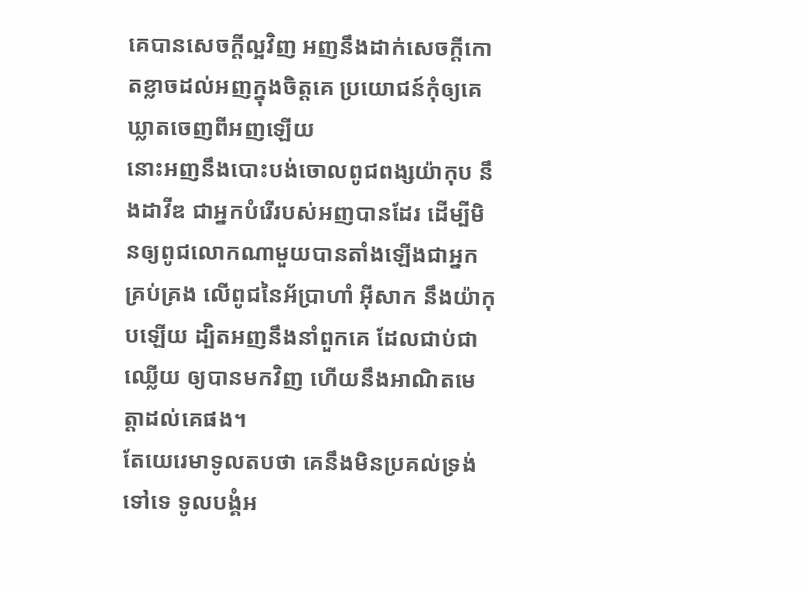គេបានសេចក្ដីល្អវិញ អញនឹងដាក់សេចក្ដីកោតខ្លាចដល់អញក្នុងចិត្តគេ ប្រយោជន៍កុំឲ្យគេឃ្លាតចេញពីអញឡើយ
នោះអញនឹងបោះបង់ចោលពូជពង្សយ៉ាកុប នឹងដាវីឌ ជាអ្នកបំរើរបស់អញបានដែរ ដើម្បីមិនឲ្យពូជលោកណាមួយបានតាំងឡើងជាអ្នកគ្រប់គ្រង លើពូជនៃអ័ប្រាហាំ អ៊ីសាក នឹងយ៉ាកុបឡើយ ដ្បិតអញនឹងនាំពួកគេ ដែលជាប់ជាឈ្លើយ ឲ្យបានមកវិញ ហើយនឹងអាណិតមេត្តាដល់គេផង។
តែយេរេមាទូលតបថា គេនឹងមិនប្រគល់ទ្រង់ទៅទេ ទូលបង្គំអ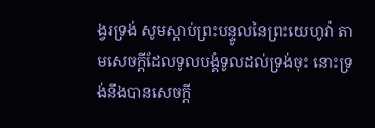ង្វរទ្រង់ សូមស្តាប់ព្រះបន្ទូលនៃព្រះយេហូវ៉ា តាមសេចក្ដីដែលទូលបង្គំទូលដល់ទ្រង់ចុះ នោះទ្រង់នឹងបានសេចក្ដី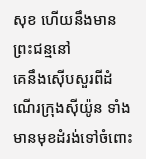សុខ ហើយនឹងមានព្រះជន្មនៅ
គេនឹងស៊ើបសួរពីដំណើរក្រុងស៊ីយ៉ូន ទាំងមានមុខដំរង់ទៅចំពោះ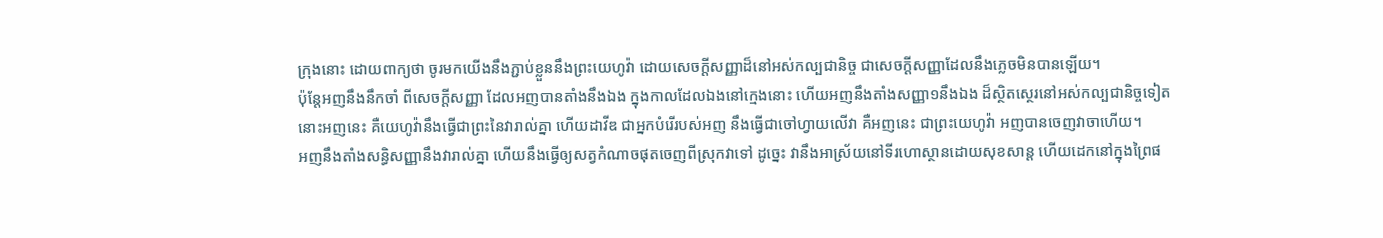ក្រុងនោះ ដោយពាក្យថា ចូរមកយើងនឹងភ្ជាប់ខ្លួននឹងព្រះយេហូវ៉ា ដោយសេចក្ដីសញ្ញាដ៏នៅអស់កល្បជានិច្ច ជាសេចក្ដីសញ្ញាដែលនឹងភ្លេចមិនបានឡើយ។
ប៉ុន្តែអញនឹងនឹកចាំ ពីសេចក្ដីសញ្ញា ដែលអញបានតាំងនឹងឯង ក្នុងកាលដែលឯងនៅក្មេងនោះ ហើយអញនឹងតាំងសញ្ញា១នឹងឯង ដ៏ស្ថិតស្ថេរនៅអស់កល្បជានិច្ចទៀត
នោះអញនេះ គឺយេហូវ៉ានឹងធ្វើជាព្រះនៃវារាល់គ្នា ហើយដាវីឌ ជាអ្នកបំរើរបស់អញ នឹងធ្វើជាចៅហ្វាយលើវា គឺអញនេះ ជាព្រះយេហូវ៉ា អញបានចេញវាចាហើយ។
អញនឹងតាំងសន្ធិសញ្ញានឹងវារាល់គ្នា ហើយនឹងធ្វើឲ្យសត្វកំណាចផុតចេញពីស្រុកវាទៅ ដូច្នេះ វានឹងអាស្រ័យនៅទីរហោស្ថានដោយសុខសាន្ត ហើយដេកនៅក្នុងព្រៃផ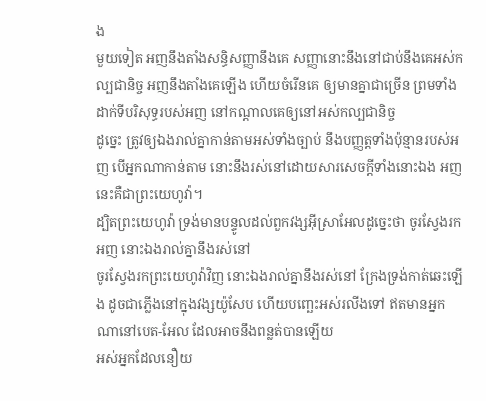ង
មួយទៀត អញនឹងតាំងសន្ធិសញ្ញានឹងគេ សញ្ញានោះនឹងនៅជាប់នឹងគេអស់កល្បជានិច្ច អញនឹងតាំងគេឡើង ហើយចំរើនគេ ឲ្យមានគ្នាជាច្រើន ព្រមទាំងដាក់ទីបរិសុទ្ធរបស់អញ នៅកណ្តាលគេឲ្យនៅអស់កល្បជានិច្ច
ដូច្នេះ ត្រូវឲ្យឯងរាល់គ្នាកាន់តាមអស់ទាំងច្បាប់ នឹងបញ្ញត្តទាំងប៉ុន្មានរបស់អញ បើអ្នកណាកាន់តាម នោះនឹងរស់នៅដោយសារសេចក្ដីទាំងនោះឯង អញនេះគឺជាព្រះយេហូវ៉ា។
ដ្បិតព្រះយេហូវ៉ា ទ្រង់មានបន្ទូលដល់ពួកវង្សអ៊ីស្រាអែលដូច្នេះថា ចូរស្វែងរកអញ នោះឯងរាល់គ្នានឹងរស់នៅ
ចូរស្វែងរកព្រះយេហូវ៉ាវិញ នោះឯងរាល់គ្នានឹងរស់នៅ ក្រែងទ្រង់កាត់ឆេះឡើង ដូចជាភ្លើងនៅក្នុងវង្សយ៉ូសែប ហើយបញ្ឆេះអស់រលីងទៅ ឥតមានអ្នកណានៅបេត-អែល ដែលអាចនឹងពន្លត់បានឡើយ
អស់អ្នកដែលនឿយ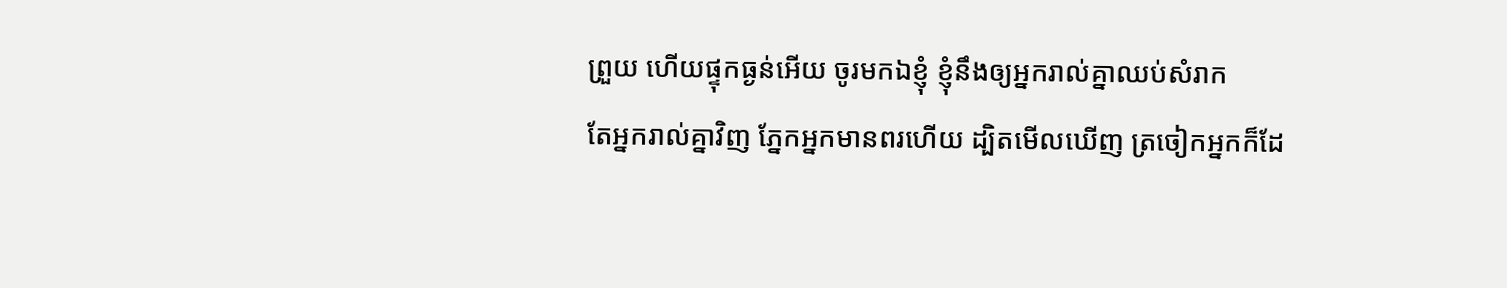ព្រួយ ហើយផ្ទុកធ្ងន់អើយ ចូរមកឯខ្ញុំ ខ្ញុំនឹងឲ្យអ្នករាល់គ្នាឈប់សំរាក
តែអ្នករាល់គ្នាវិញ ភ្នែកអ្នកមានពរហើយ ដ្បិតមើលឃើញ ត្រចៀកអ្នកក៏ដែ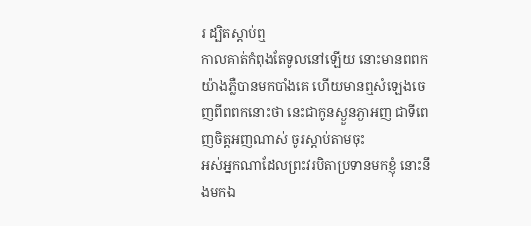រ ដ្បិតស្តាប់ឮ
កាលគាត់កំពុងតែទូលនៅឡើយ នោះមានពពកយ៉ាងភ្លឺបានមកបាំងគេ ហើយមានឮសំឡេងចេញពីពពកនោះថា នេះជាកូនស្ងួនភ្ងាអញ ជាទីពេញចិត្តអញណាស់ ចូរស្តាប់តាមចុះ
អស់អ្នកណាដែលព្រះវរបិតាប្រទានមកខ្ញុំ នោះនឹងមកឯ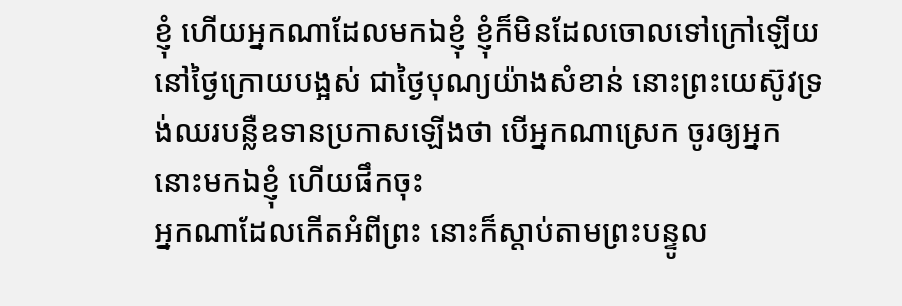ខ្ញុំ ហើយអ្នកណាដែលមកឯខ្ញុំ ខ្ញុំក៏មិនដែលចោលទៅក្រៅឡើយ
នៅថ្ងៃក្រោយបង្អស់ ជាថ្ងៃបុណ្យយ៉ាងសំខាន់ នោះព្រះយេស៊ូវទ្រង់ឈរបន្លឺឧទានប្រកាសឡើងថា បើអ្នកណាស្រេក ចូរឲ្យអ្នកនោះមកឯខ្ញុំ ហើយផឹកចុះ
អ្នកណាដែលកើតអំពីព្រះ នោះក៏ស្តាប់តាមព្រះបន្ទូល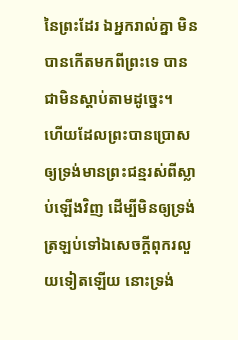នៃព្រះដែរ ឯអ្នករាល់គ្នា មិនបានកើតមកពីព្រះទេ បានជាមិនស្តាប់តាមដូច្នេះ។
ហើយដែលព្រះបានប្រោសឲ្យទ្រង់មានព្រះជន្មរស់ពីស្លាប់ឡើងវិញ ដើម្បីមិនឲ្យទ្រង់ត្រឡប់ទៅឯសេចក្ដីពុករលួយទៀតឡើយ នោះទ្រង់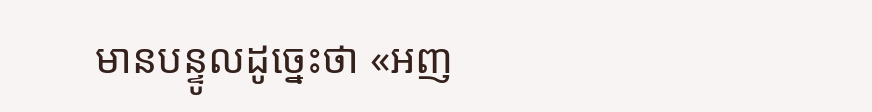មានបន្ទូលដូច្នេះថា «អញ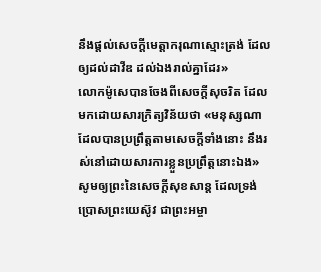នឹងផ្តល់សេចក្ដីមេត្តាករុណាស្មោះត្រង់ ដែលឲ្យដល់ដាវីឌ ដល់ឯងរាល់គ្នាដែរ»
លោកម៉ូសេបានចែងពីសេចក្ដីសុចរិត ដែលមកដោយសារក្រិត្យវិន័យថា «មនុស្សណាដែលបានប្រព្រឹត្តតាមសេចក្ដីទាំងនោះ នឹងរស់នៅដោយសារការខ្លួនប្រព្រឹត្តនោះឯង»
សូមឲ្យព្រះនៃសេចក្ដីសុខសាន្ត ដែលទ្រង់ប្រោសព្រះយេស៊ូវ ជាព្រះអម្ចា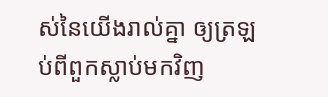ស់នៃយើងរាល់គ្នា ឲ្យត្រឡប់ពីពួកស្លាប់មកវិញ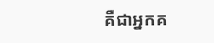គឺជាអ្នកគ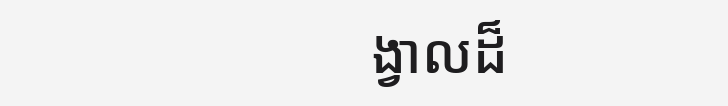ង្វាលដ៏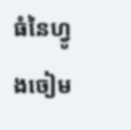ធំនៃហ្វូងចៀម